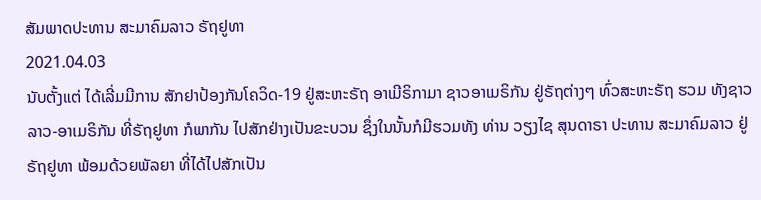ສັມພາດປະທານ ສະມາຄົມລາວ ຣັຖຢູທາ
2021.04.03
ນັບຕັ້ງແຕ່ ໄດ້ເລີ່ມມີການ ສັກຢາປ້ອງກັນໂຄວິດ-19 ຢູ່ສະຫະຣັຖ ອາເມີຣິກາມາ ຊາວອາເມຣິກັນ ຢູ່ຣັຖຕ່າງໆ ທົ່ວສະຫະຣັຖ ຮວມ ທັງຊາວລາວ-ອາເມຣິກັນ ທີ່ຣັຖຢູທາ ກໍພາກັນ ໄປສັກຢ່າງເປັນຂະບວນ ຊຶ່ງໃນນັ້ນກໍມີຮວມທັງ ທ່ານ ວຽງໄຊ ສຸນດາຣາ ປະທານ ສະມາຄົມລາວ ຢູ່ຣັຖຢູທາ ພ້ອມດ້ວຍພັລຍາ ທີ່ໄດ້ໄປສັກເປັນ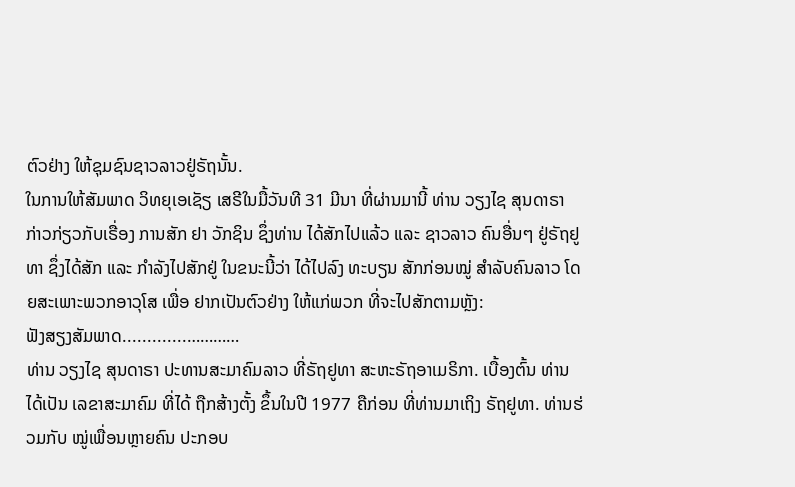ຕົວຢ່າງ ໃຫ້ຊຸມຊົນຊາວລາວຢູ່ຣັຖນັ້ນ.
ໃນການໃຫ້ສັມພາດ ວິທຍຸເອເຊັຽ ເສຣີໃນມື້ວັນທີ 31 ມີນາ ທີ່ຜ່ານມານີ້ ທ່ານ ວຽງໄຊ ສຸນດາຣາ ກ່າວກ່ຽວກັບເຣື່ອງ ການສັກ ຢາ ວັກຊິນ ຊຶ່ງທ່ານ ໄດ້ສັກໄປແລ້ວ ແລະ ຊາວລາວ ຄົນອື່ນໆ ຢູ່ຣັຖຢູທາ ຊຶ່ງໄດ້ສັກ ແລະ ກໍາລັງໄປສັກຢູ່ ໃນຂນະນີ້ວ່າ ໄດ້ໄປລົງ ທະບຽນ ສັກກ່ອນໝູ່ ສໍາລັບຄົນລາວ ໂດຍສະເພາະພວກອາວຸໂສ ເພື່ອ ຢາກເປັນຕົວຢ່າງ ໃຫ້ແກ່ພວກ ທີ່ຈະໄປສັກຕາມຫຼັງ:
ຟັງສຽງສັມພາດ.............…………
ທ່ານ ວຽງໄຊ ສຸນດາຣາ ປະທານສະມາຄົມລາວ ທີ່ຣັຖຢູທາ ສະຫະຣັຖອາເມຣິກາ. ເບື້ອງຕົ້ນ ທ່ານໄດ້ເປັນ ເລຂາສະມາຄົມ ທີ່ໄດ້ ຖືກສ້າງຕັ້ງ ຂຶ້ນໃນປີ 1977 ຄືກ່ອນ ທີ່ທ່ານມາເຖິງ ຣັຖຢູທາ. ທ່ານຮ່ວມກັບ ໝູ່ເພື່ອນຫຼາຍຄົນ ປະກອບ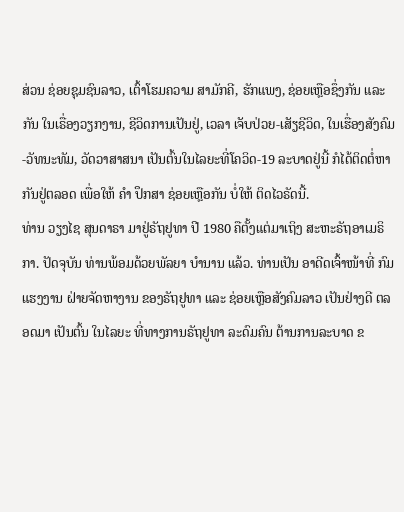ສ່ວນ ຊ່ອຍຊຸມຊົນລາວ, ເຕົ້າໂຮມຄວາມ ສາມັກຄີ, ຮັກແພງ, ຊ່ອຍເຫຼືອຊຶ່ງກັນ ແລະກັນ ໃນເຣື່ອງວຽກງານ, ຊີວິດການເປັນຢູ່, ເວລາ ເຈັບປ່ວຍ-ເສັຽຊີວິດ, ໃນເຮື່ອງສັງຄົມ-ວັທນະທັມ, ວັດວາສາສນາ ເປັນຕົ້ນໃນໄລຍະທີ່ໂຄວິດ-19 ລະບາດຢູ່ນີ້ ກໍໄດ້ຕິດຕໍ່ຫາກັນຢູ່ຕລອດ ເພື່ອໃຫ້ ຄໍາ ປຶກສາ ຊ່ອຍເຫຼືອກັນ ບໍ່ໃຫ້ ຕິດໄວຣັດນີ້.
ທ່ານ ວຽງໄຊ ສຸນດາຣາ ມາຢູ່ຣັຖຢູທາ ປີ 1980 ຄືຕັ້ງແຕ່ມາເຖິງ ສະຫະຣັຖອາເມຣິກາ. ປັດຈຸບັນ ທ່ານພ້ອມດ້ວຍພັລຍາ ບໍານານ ແລ້ວ. ທ່ານເປັນ ອາດີດເຈົ້າໜ້າທີ່ ກົມແຮງງານ ຝ່າຍຈັດຫາງານ ຂອງຣັຖຢູທາ ແລະ ຊ່ອຍເຫຼືອສັງຄົມລາວ ເປັນຢ່າງດີ ຕລອດມາ ເປັນຕົ້ນ ໃນໄລຍະ ທີ່ທາງການຣັຖຢູທາ ລະດົມຄົນ ຕ້ານການລະບາດ ຂ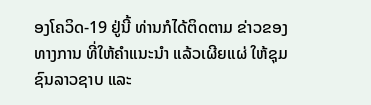ອງໂຄວິດ-19 ຢູ່ນີ້ ທ່ານກໍໄດ້ຕິດຕາມ ຂ່າວຂອງທາງການ ທີ່ໃຫ້ຄໍາແນະນໍາ ແລ້ວເຜີຍແຜ່ ໃຫ້ຊຸມຊົນລາວຊາບ ແລະ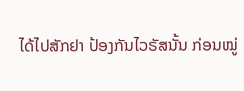ໄດ້ໄປສັກຢາ ປ້ອງກັນໄວຣັສນັ້ນ ກ່ອນໝູ່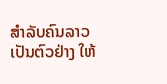ສໍາລັບຄົນລາວ ເປັນຕົວຢ່າງ ໃຫ້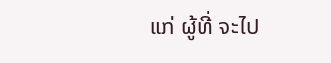ແກ່ ຜູ້ທີ່ ຈະໄປ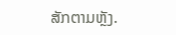ສັກຕາມຫຼັງ.